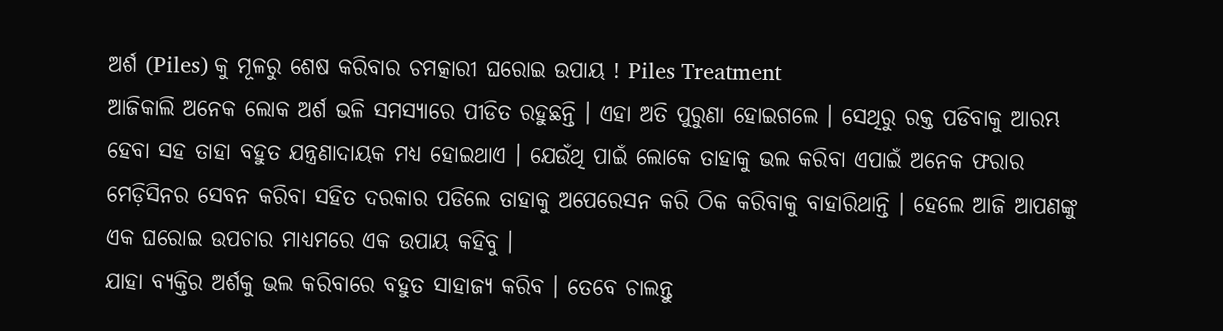ଅର୍ଶ (Piles) କୁ ମୂଳରୁ ଶେଷ କରିବାର ଚମତ୍କାରୀ ଘରୋଇ ଉପାୟ ! Piles Treatment
ଆଜିକାଲି ଅନେକ ଲୋକ ଅର୍ଶ ଭଳି ସମସ୍ଯାରେ ପୀଡିତ ରହୁଛନ୍ତି । ଏହା ଅତି ପୁରୁଣା ହୋଇଗଲେ । ସେଥିରୁ ରକ୍ତ ପଡିବାକୁ ଆରମ୍ଭ ହେବା ସହ ତାହା ବହୁତ ଯନ୍ତ୍ରଣାଦାୟକ ମଧ୍ୟ ହୋଇଥାଏ । ଯେଉଁଥି ପାଇଁ ଲୋକେ ତାହାକୁ ଭଲ କରିବା ଏପାଇଁ ଅନେକ ଫରାର ମେଡ଼ିସିନର ସେବନ କରିବା ସହିତ ଦରକାର ପଡିଲେ ତାହାକୁ ଅପେରେସନ କରି ଠିକ କରିବାକୁ ବାହାରିଥାନ୍ତି । ହେଲେ ଆଜି ଆପଣଙ୍କୁ ଏକ ଘରୋଇ ଉପଚାର ମାଧ୍ୟମରେ ଏକ ଉପାୟ କହିବୁ ।
ଯାହା ବ୍ୟକ୍ତିର ଅର୍ଶକୁ ଭଲ କରିବାରେ ବହୁତ ସାହାଜ୍ଯ କରିବ । ତେବେ ଚାଲନ୍ତୁ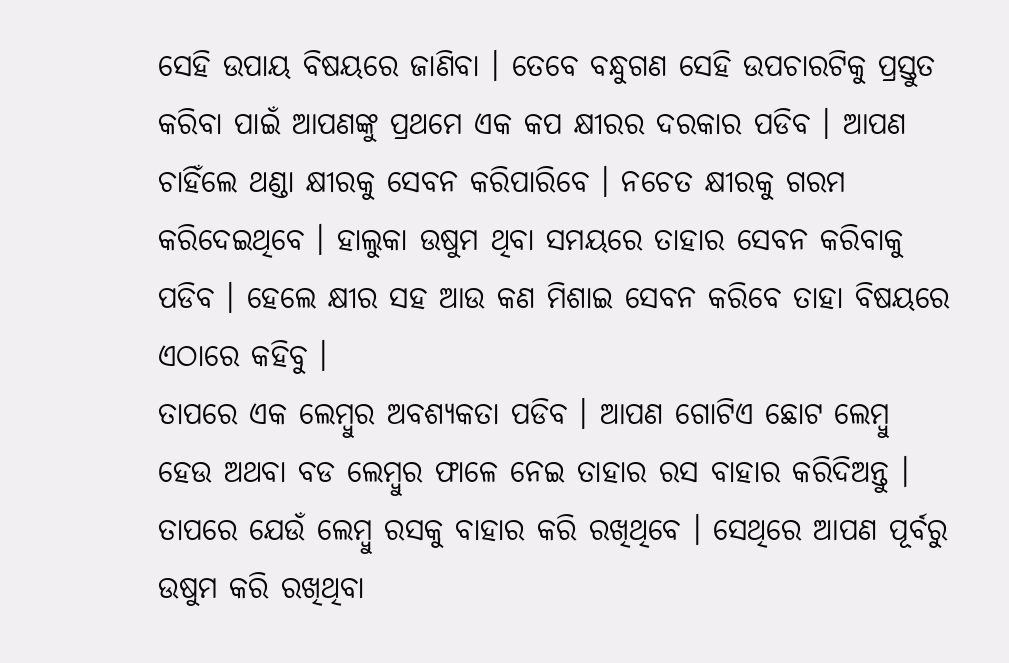ସେହି ଉପାୟ ବିଷୟରେ ଜାଣିବା । ତେବେ ବନ୍ଧୁଗଣ ସେହି ଉପଚାରଟିକୁ ପ୍ରସ୍ତୁତ କରିବା ପାଇଁ ଆପଣଙ୍କୁ ପ୍ରଥମେ ଏକ କପ କ୍ଷୀରର ଦରକାର ପଡିବ । ଆପଣ ଚାହିଁଲେ ଥଣ୍ଡା କ୍ଷୀରକୁ ସେବନ କରିପାରିବେ । ନଚେତ କ୍ଷୀରକୁ ଗରମ କରିଦେଇଥିବେ । ହାଲୁକା ଉଷୁମ ଥିବା ସମୟରେ ତାହାର ସେବନ କରିବାକୁ ପଡିବ । ହେଲେ କ୍ଷୀର ସହ ଆଉ କଣ ମିଶାଇ ସେବନ କରିବେ ତାହା ବିଷୟରେ ଏଠାରେ କହିବୁ ।
ତାପରେ ଏକ ଲେମ୍ବୁର ଅବଶ୍ୟକତା ପଡିବ । ଆପଣ ଗୋଟିଏ ଛୋଟ ଲେମ୍ବୁ ହେଉ ଅଥବା ବଡ ଲେମ୍ବୁର ଫାଳେ ନେଇ ତାହାର ରସ ବାହାର କରିଦିଅନ୍ତୁ । ତାପରେ ଯେଉଁ ଲେମ୍ବୁ ରସକୁ ବାହାର କରି ରଖିଥିବେ । ସେଥିରେ ଆପଣ ପୂର୍ବରୁ ଉଷୁମ କରି ରଖିଥିବା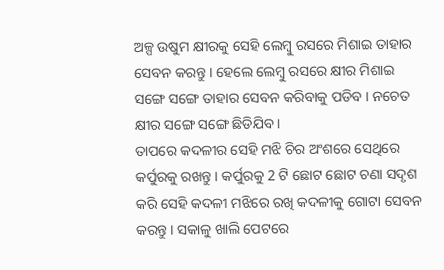ଅଳ୍ପ ଉଷୁମ କ୍ଷୀରକୁ ସେହି ଲେମ୍ବୁ ରସରେ ମିଶାଇ ତାହାର ସେବନ କରନ୍ତୁ । ହେଲେ ଲେମ୍ବୁ ରସରେ କ୍ଷୀର ମିଶାଇ ସଙ୍ଗେ ସଙ୍ଗେ ତାହାର ସେବନ କରିବାକୁ ପଡିବ । ନଚେତ କ୍ଷୀର ସଙ୍ଗେ ସଙ୍ଗେ ଛିଡିଯିବ ।
ତାପରେ କଦଳୀର ସେହି ମଝି ଚିର ଅଂଶରେ ସେଥିରେ କର୍ପୁରକୁ ରଖନ୍ତୁ । କର୍ପୁରକୁ 2 ଟି ଛୋଟ ଛୋଟ ଚଣା ସଦୃଶ କରି ସେହି କଦଳୀ ମଝିରେ ରଖି କଦଳୀକୁ ଗୋଟା ସେବନ କରନ୍ତୁ । ସକାଳୁ ଖାଲି ପେଟରେ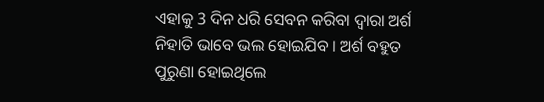ଏହାକୁ 3 ଦିନ ଧରି ସେବନ କରିବା ଦ୍ଵାରା ଅର୍ଶ ନିହାତି ଭାବେ ଭଲ ହୋଇଯିବ । ଅର୍ଶ ବହୁତ ପୁରୁଣା ହୋଇଥିଲେ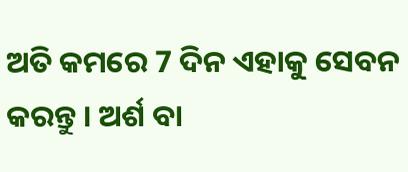ଅତି କମରେ 7 ଦିନ ଏହାକୁ ସେବନ କରନ୍ତୁ । ଅର୍ଶ ବା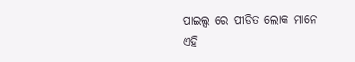ପାଇଲ୍ସ ରେ ପୀଡିତ ଲୋକ ମାନେ ଏହି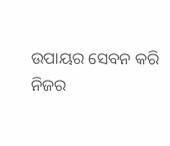ଉପାୟର ସେବନ କରି ନିଜର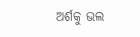ଅର୍ଶକୁ ଭଲ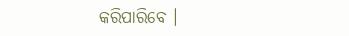କରିପାରିବେ ।